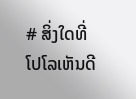# ສິ່ງໃດທີ່ໂປໂລເຫັນດີ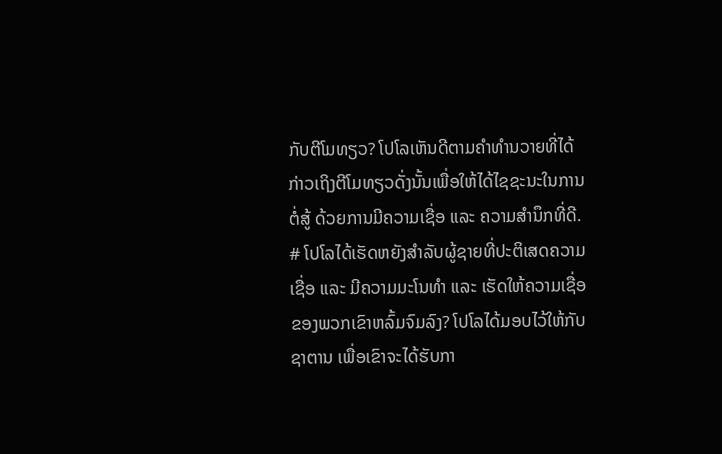ກັບຕີໂມທຽວ? ໂປໂລເຫັນດີຕາມຄຳທຳນວາຍທີ່ໄດ້ກ່າວເຖິງຕີໂມທຽວດັ່ງນັ້ນເພື່ອໃຫ້ໄດ້ໄຊຊະນະໃນການຕໍ່ສູ້ ດ້ວຍການມີຄວາມເຊື່ອ ແລະ ຄວາມສຳນຶກທີ່ດີ. # ໂປໂລໄດ້ເຮັດຫຍັງສຳລັບຜູ້ຊາຍທີ່ປະຕິເສດຄວາມເຊື່ອ ແລະ ມີຄວາມມະໂນທໍາ ແລະ ເຮັດໃຫ້ຄວາມເຊື່ອຂອງພວກເຂົາຫລົ້ມຈົມລົງ? ໂປໂລໄດ້ມອບໄວ້ໃຫ້ກັບຊາຕານ ເພື່ອເຂົາຈະໄດ້ຮັບກາ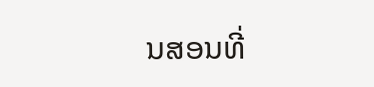ນສອນທີ່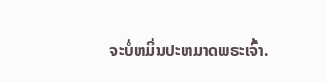ຈະບໍ່ຫມິ່ນປະຫມາດພຣະເຈົ້າ.